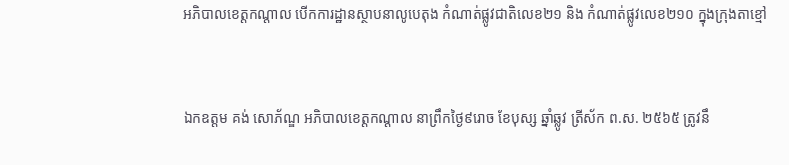អភិបាលខេត្តកណ្តាល បើកការដ្ឋានស្ថាបនាលូបេតុង កំណាត់ផ្លូវជាតិលេខ២១ និង កំណាត់ផ្លូវលេខ២១០ ក្នុងក្រុងតាខ្មៅ


ឯកឧត្តម គង់ សោភ័ណ្ឌ អភិបាលខេត្តកណ្តាល នាព្រឹកថ្ងៃ៩រោច ខែបុស្ស ឆ្នាំឆ្លូវ ត្រីស័ក ព.ស. ២៥៦៥ ត្រូវនឹ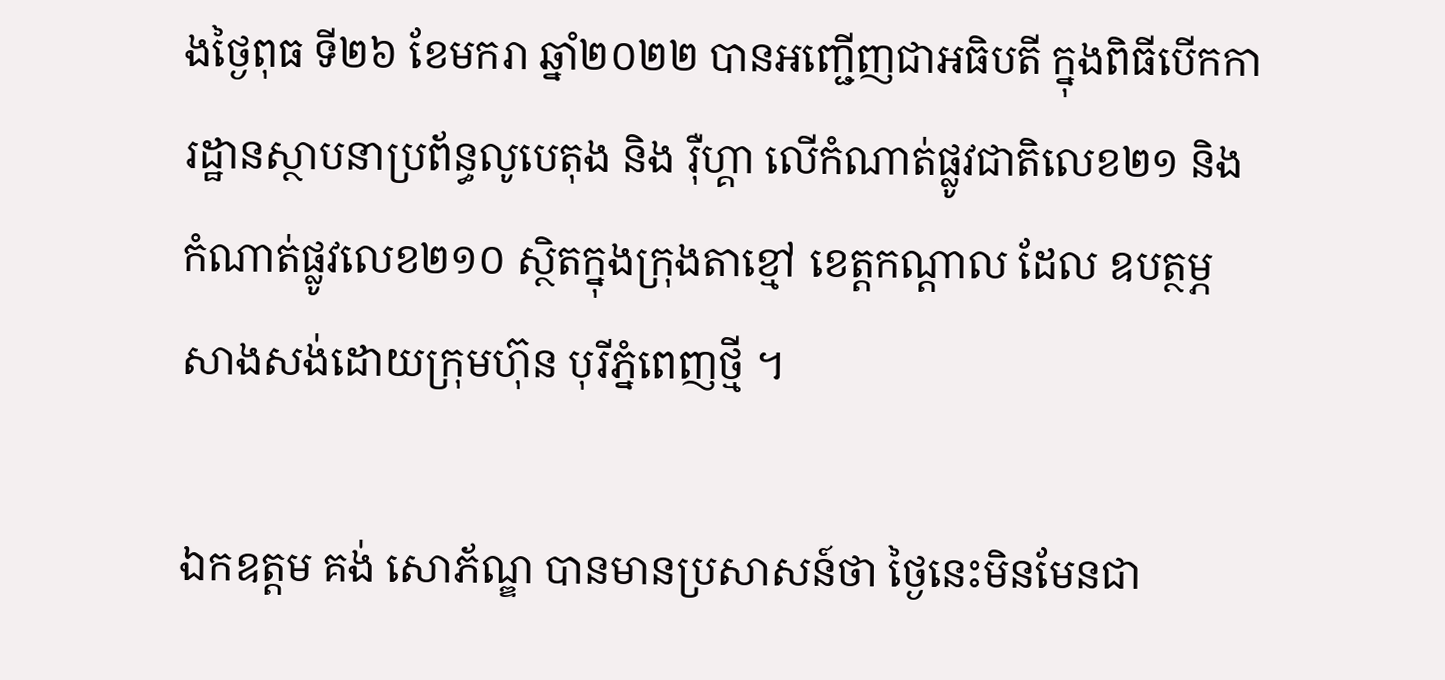ងថ្ងៃពុធ ទី២៦ ខែមករា ឆ្នាំ២០២២ បានអញ្ជើញជាអធិបតី ក្នុងពិធីបើកការដ្ឋានស្ថាបនាប្រព័ន្ធលូបេតុង និង រ៉ឺហ្គា លើកំណាត់ផ្លូវជាតិលេខ២១ និងកំណាត់ផ្លូវលេខ២១០ ស្ថិតក្នុងក្រុងតាខ្មៅ ខេត្តកណ្តាល ដែល ឧបត្ថម្ភសាងសង់ដោយក្រុមហ៊ុន បុរីភ្នំពេញថ្មី ។

ឯកឧត្តម គង់ សោភ័ណ្ឌ បានមានប្រសាសន៍ថា ថ្ងៃនេះមិនមែនជា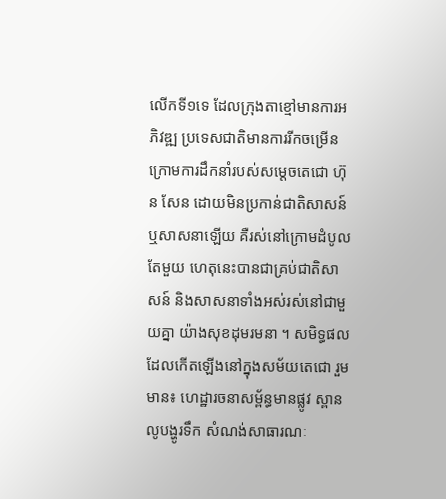លើកទី១ទេ ដែលក្រុងតាខ្មៅមានការអភិវឌ្ឍ ប្រទេសជាតិមានការរីកចម្រើន ក្រោមការដឹកនាំរបស់សម្តេចតេជោ ហ៊ុន សែន ដោយមិនប្រកាន់ជាតិសាសន៍ ឬសាសនាឡើយ គឺរស់នៅក្រោមដំបូលតែមួយ ហេតុនេះបានជាគ្រប់ជាតិសាសន៍ និងសាសនាទាំងអស់រស់នៅជាមួយគ្នា យ៉ាងសុខដុមរមនា ។ សមិទ្ធផលដែលកើតឡើងនៅក្នុងសម័យតេជោ រួមមាន៖ ហេដ្ឋារចនាសម្ព័ន្ធមានផ្លូវ ស្ពាន លូបង្ហូរទឹក សំណង់សាធារណៈ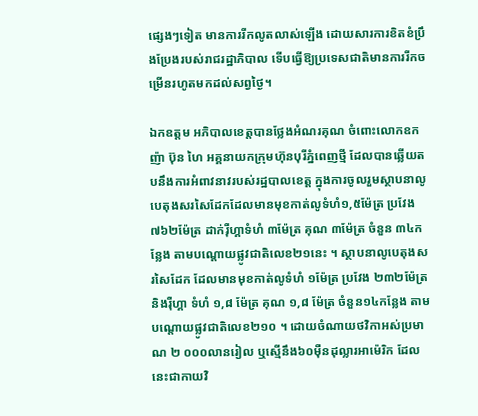ផ្សេងៗទៀត មានការរីកលូតលាស់ឡើង ដោយសារការខិតខំប្រឹងប្រែងរបស់រាជរដ្ឋាភិបាល ទើបធ្វើឱ្យប្រទេសជាតិមានការរីកចម្រើនរហូតមកដល់សព្វថ្ងៃ។

ឯកឧត្តម អភិបាលខេត្តបានថ្លែងអំណរគុណ ចំពោះលោកឧកញ៉ា ប៊ុន ហៃ អគ្គនាយកក្រុមហ៊ុនបុរីភ្នំពេញថ្មី ដែលបានឆ្លើយតបនឹងការអំពាវនាវរបស់រដ្ឋបាលខេត្ត ក្នុងការចូលរួមស្ថាបនាលូបេតុងសរសៃដែកដែលមានមុខកាត់លូទំហំ១,៥ម៉ែត្រ ប្រវែង ៧៦២ម៉ែត្រ ដាក់រ៉ឺហ្គាទំហំ ៣ម៉ែត្រ គុណ ៣ម៉ែត្រ ចំនួន ៣៤កន្លែង តាមបណ្តោយផ្លូវជាតិលេខ២១នេះ ។ ស្ថាបនាលូបេតុងសរសៃដែក ដែលមានមុខកាត់លូទំហំ ១ម៉ែត្រ ប្រវែង ២៣២ម៉ែត្រ និងរ៉ឺហ្គា ទំហំ ១,៨ ម៉ែត្រ គុណ ១,៨ ម៉ែត្រ ចំនួន១៤កន្លែង តាមបណ្តោយផ្លូវជាតិលេខ២១០ ។ ដោយចំណាយថវិកាអស់ប្រមាណ ២ ០០០លានរៀល ឬស្មើនឹង៦០ម៉ឺនដុល្លារអាម៉េរិក ដែលនេះជាកាយវិ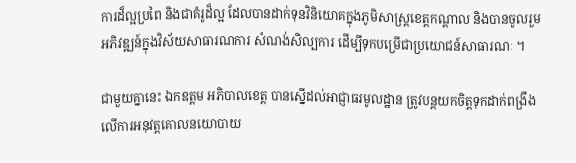ការដ៏ល្អប្រពៃ និងជាគំរូដ៏ល្អ ដែលបានដាក់ទុនវិនិយោគក្នុងភូមិសាស្រ្តខេត្តកណ្តាល និងបានចូលរួមអភិវឌ្ឍន៍ក្នុងវិស័យសាធារណការ សំណង់សិល្បការ ដើម្បីទុកបម្រើជាប្រយោជន៍សាធារណៈ ។

ជាមួយគ្នានេះ ឯកឧត្តម អភិបាលខេត្ត បានស្នើដល់អាជ្ញាធរមូលដ្ឋាន ត្រូវបន្តយកចិត្តទុកដាក់ពង្រឹងលើការអនុវត្តគោលនយោបាយ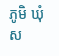ភូមិ ឃុំ ស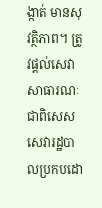ង្កាត់ មានសុវត្ថិភាព។ ត្រូវផ្តល់សេវាសាធារណៈ ជាពិសេសសេវារដ្ឋបាលប្រកបដោ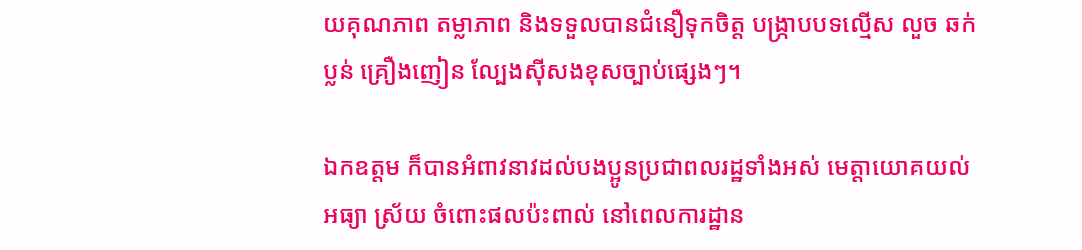យគុណភាព តម្លាភាព និងទទួលបានជំនឿទុកចិត្ត បង្រ្កាបបទល្មើស លួច ឆក់ ប្លន់ គ្រឿងញៀន ល្បែងស៊ីសងខុសច្បាប់ផ្សេងៗ។

ឯកឧត្តម ក៏បានអំពាវនាវដល់បងប្អូនប្រជាពលរដ្ឋទាំងអស់ មេត្តាយោគយល់អធ្យា ស្រ័យ ចំពោះផលប៉ះពាល់ នៅពេលការដ្ឋាន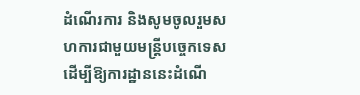ដំណើរការ និងសូមចូលរួមសហការជាមួយមន្ត្រីបច្ចេកទេស ដើម្បីឱ្យការដ្ឋាននេះដំណើ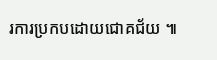រការប្រកបដោយជោគជ័យ ៕